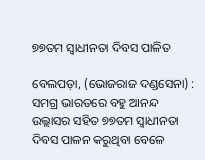୭୭ତମ ସ୍ୱାଧୀନତା ଦିବସ ପାଳିତ

ବେଲପଡ଼ା, (ଭୋଜରାଜ ଦଣ୍ଡସେନା) : ସମଗ୍ର ଭାରତରେ ବହୁ ଆନନ୍ଦ ଉଲ୍ଲାସର ସହିତ ୭୭ତମ ସ୍ୱାଧୀନତା ଦିବସ ପାଳନ କରୁଥିବା ବେଳେ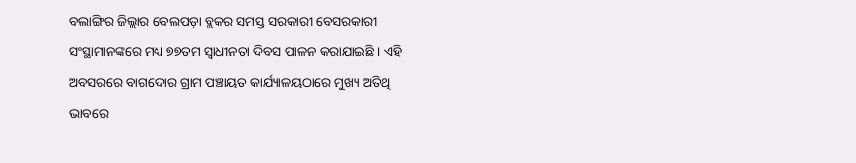ବଲାଙ୍ଗିର ଜିଲ୍ଲାର ବେଲପଡ଼ା ବ୍ଲକର ସମସ୍ତ ସରକାରୀ ବେସରକାରୀ ସଂସ୍ଥାମାନଙ୍କରେ ମଧ୍ୟ ୭୭ତମ ସ୍ୱାଧୀନତା ଦିବସ ପାଳନ କରାଯାଇଛି । ଏହି ଅବସରରେ ବାଗଦୋର ଗ୍ରାମ ପଞ୍ଚାୟତ କାର୍ଯ୍ୟାଳୟଠାରେ ମୁଖ୍ୟ ଅତିଥି ଭାବରେ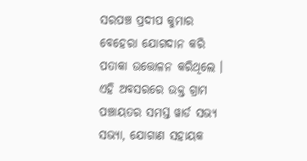ସରପଞ୍ଚ ପ୍ରଦୀପ କୁମାର ବେହେରା ଯୋଗଦାନ କରି ପତାକା ଉତ୍ତୋଳନ କରିଥିଲେ । ଏହି ଅବସରରେ ଉକ୍ତ ଗ୍ରାମ ପଞ୍ଚାୟତର ସମସ୍ତ ୱାର୍ଡ ସଭ୍ୟ ସଭ୍ୟା, ଯୋଗାଣ ସହାୟକ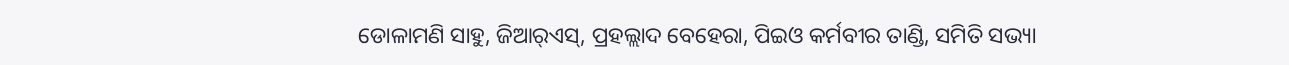ଡୋଳାମଣି ସାହୁ, ଜିଆର୍‌ଏସ୍‌, ପ୍ରହଲ୍ଲାଦ ବେହେରା, ପିଇଓ କର୍ମବୀର ତାଣ୍ଡି, ସମିତି ସଭ୍ୟା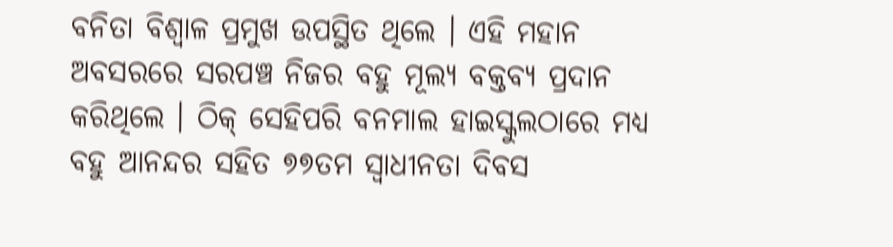ବନିତା ବିଶ୍ୱାଳ ପ୍ରମୁଖ ଉପସ୍ଥିତ ଥିଲେ । ଏହି ମହାନ ଅବସରରେ ସରପଞ୍ଚ ନିଜର ବହୁ ମୂଲ୍ୟ ବକ୍ତବ୍ୟ ପ୍ରଦାନ କରିଥିଲେ । ଠିକ୍‌ ସେହିପରି ବନମାଲ ହାଇସ୍କୁଲଠାରେ ମଧ୍ୟ ବହୁ ଆନନ୍ଦର ସହିତ ୭୭ତମ ସ୍ୱାଧୀନତା ଦିବସ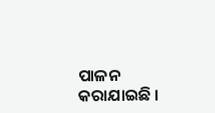ପାଳନ କରାଯାଇଛି ।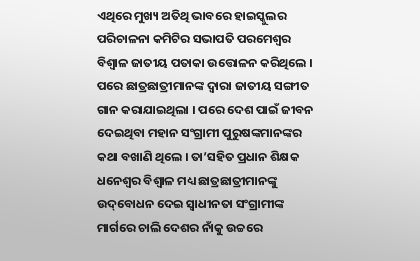ଏଥିରେ ମୁଖ୍ୟ ଅତିଥି ଭାବରେ ହାଇସ୍କୁଲର ପରିଚାଳନା କମିଟିର ସଭାପତି ପରମେଶ୍ୱର ବିଶ୍ୱାଳ ଜାତୀୟ ପତାକା ଉତ୍ତୋଳନ କରିଥିଲେ । ପରେ ଛାତ୍ରଛାତ୍ରୀମାନଙ୍କ ଦ୍ଵାରା ଜାତୀୟ ସଙ୍ଗୀତ ଗାନ କରାଯାଇଥିଲା । ପରେ ଦେଶ ପାଇଁ ଜୀବନ ଦେଇଥିବା ମହାନ ସଂଗ୍ରାମୀ ପୁରୁଷଙ୍କମାନଙ୍କର କଥା ବଖାଣି ଥିଲେ । ତା’ସହିତ ପ୍ରଧାନ ଶିକ୍ଷକ ଧନେଶ୍ୱର ବିଶ୍ୱାଳ ମଧ୍ୟ ଛାତ୍ରଛାତ୍ରୀମାନଙ୍କୁ ଉଦ୍‌ବୋଧନ ଦେଇ ସ୍ୱାଧୀନତା ସଂଗ୍ରାମୀଙ୍କ ମାର୍ଗରେ ଚାଲି ଦେଶର ନାଁକୁ ଉଚ୍ଚରେ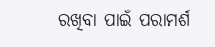ରଖିବା ପାଇଁ ପରାମର୍ଶ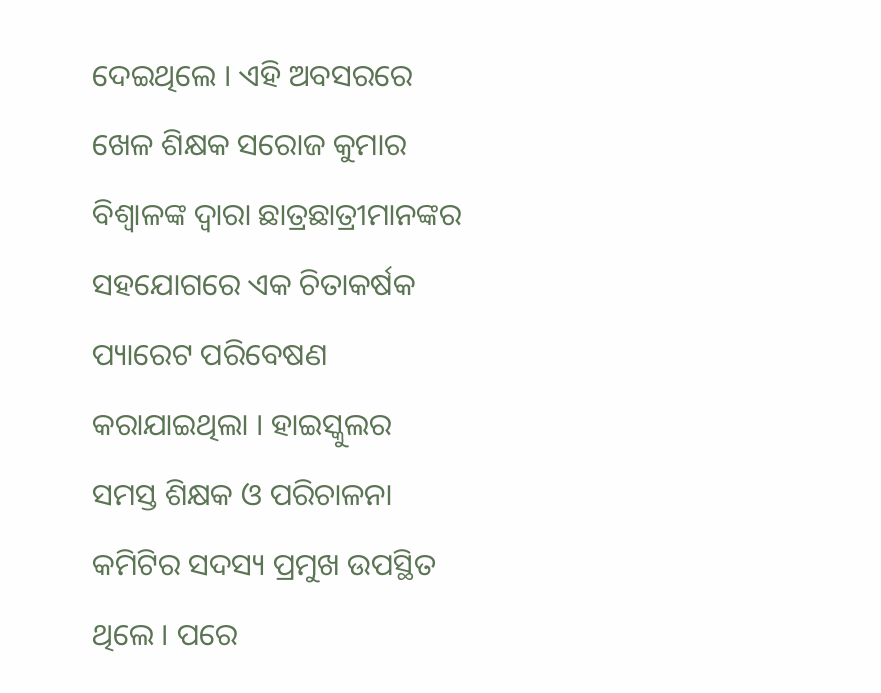ଦେଇଥିଲେ । ଏହି ଅବସରରେ ଖେଳ ଶିକ୍ଷକ ସରୋଜ କୁମାର ବିଶ୍ୱାଳଙ୍କ ଦ୍ଵାରା ଛାତ୍ରଛାତ୍ରୀମାନଙ୍କର ସହଯୋଗରେ ଏକ ଚିତାକର୍ଷକ ପ୍ୟାରେଟ ପରିବେଷଣ କରାଯାଇଥିଲା । ହାଇସ୍କୁଲର ସମସ୍ତ ଶିକ୍ଷକ ଓ ପରିଚାଳନା କମିଟିର ସଦସ୍ୟ ପ୍ରମୁଖ ଉପସ୍ଥିତ ଥିଲେ । ପରେ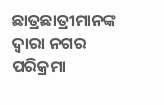ଛାତ୍ରଛାତ୍ରୀମାନଙ୍କ ଦ୍ଵାରା ନଗର ପରିକ୍ରମା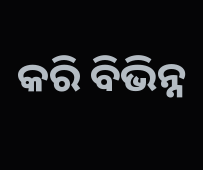କରି ବିଭିନ୍ନ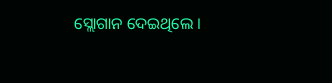ସ୍ଲୋଗାନ ଦେଇଥିଲେ ।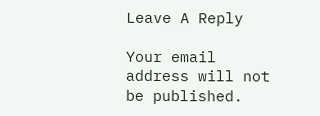Leave A Reply

Your email address will not be published.